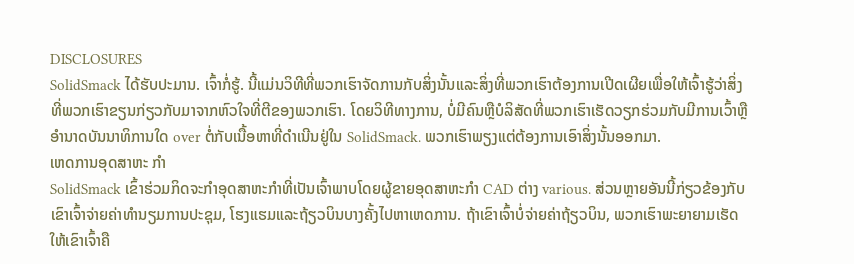DISCLOSURES
SolidSmack ໄດ້ຮັບປະມານ. ເຈົ້າກໍ່ຮູ້. ນີ້ແມ່ນວິທີທີ່ພວກເຮົາຈັດການກັບສິ່ງນັ້ນແລະສິ່ງທີ່ພວກເຮົາຕ້ອງການເປີດເຜີຍເພື່ອໃຫ້ເຈົ້າຮູ້ວ່າສິ່ງທີ່ພວກເຮົາຂຽນກ່ຽວກັບມາຈາກຫົວໃຈທີ່ຕີຂອງພວກເຮົາ. ໂດຍວິທີທາງການ, ບໍ່ມີຄົນຫຼືບໍລິສັດທີ່ພວກເຮົາເຮັດວຽກຮ່ວມກັບມີການເວົ້າຫຼືອໍານາດບັນນາທິການໃດ over ຕໍ່ກັບເນື້ອຫາທີ່ດໍາເນີນຢູ່ໃນ SolidSmack. ພວກເຮົາພຽງແຕ່ຕ້ອງການເອົາສິ່ງນັ້ນອອກມາ.
ເຫດການອຸດສາຫະ ກຳ
SolidSmack ເຂົ້າຮ່ວມກິດຈະກໍາອຸດສາຫະກໍາທີ່ເປັນເຈົ້າພາບໂດຍຜູ້ຂາຍອຸດສາຫະກໍາ CAD ຕ່າງ various. ສ່ວນຫຼາຍອັນນີ້ກ່ຽວຂ້ອງກັບເຂົາເຈົ້າຈ່າຍຄ່າທໍານຽມການປະຊຸມ, ໂຮງແຮມແລະຖ້ຽວບິນບາງຄັ້ງໄປຫາເຫດການ. ຖ້າເຂົາເຈົ້າບໍ່ຈ່າຍຄ່າຖ້ຽວບິນ, ພວກເຮົາພະຍາຍາມເຮັດໃຫ້ເຂົາເຈົ້າຄື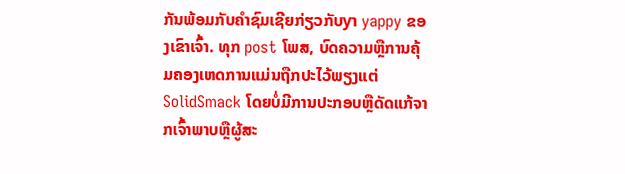ກັນພ້ອມກັບຄໍາຊົມເຊີຍກ່ຽວກັບyາ yappy ຂອງເຂົາເຈົ້າ. ທຸກ post ໂພສ, ບົດຄວາມຫຼືການຄຸ້ມຄອງເຫດການແມ່ນຖືກປະໄວ້ພຽງແຕ່ SolidSmack ໂດຍບໍ່ມີການປະກອບຫຼືດັດແກ້ຈາກເຈົ້າພາບຫຼືຜູ້ສະ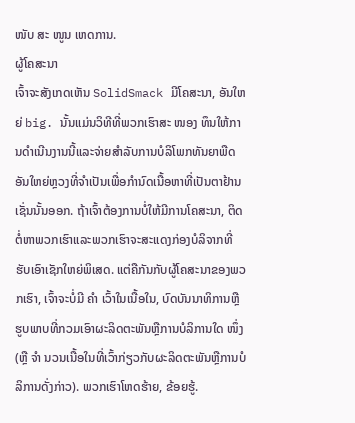ໜັບ ສະ ໜູນ ເຫດການ.
ຜູ້ໂຄສະນາ
ເຈົ້າຈະສັງເກດເຫັນ SolidSmack ມີໂຄສະນາ, ອັນໃຫຍ່ big. ນັ້ນແມ່ນວິທີທີ່ພວກເຮົາສະ ໜອງ ທຶນໃຫ້ການດໍາເນີນງານນີ້ແລະຈ່າຍສໍາລັບການບໍລິໂພກທັນຍາພືດອັນໃຫຍ່ຫຼວງທີ່ຈໍາເປັນເພື່ອກໍານົດເນື້ອຫາທີ່ເປັນຕາຢ້ານເຊັ່ນນັ້ນອອກ. ຖ້າເຈົ້າຕ້ອງການບໍ່ໃຫ້ມີການໂຄສະນາ, ຕິດຕໍ່ຫາພວກເຮົາແລະພວກເຮົາຈະສະແດງກ່ອງບໍລິຈາກທີ່ຮັບເອົາເຊັກໃຫຍ່ພິເສດ. ແຕ່ຄືກັນກັບຜູ້ໂຄສະນາຂອງພວກເຮົາ, ເຈົ້າຈະບໍ່ມີ ຄຳ ເວົ້າໃນເນື້ອໃນ, ບົດບັນນາທິການຫຼືຮູບພາບທີ່ກວມເອົາຜະລິດຕະພັນຫຼືການບໍລິການໃດ ໜຶ່ງ (ຫຼື ຈຳ ນວນເນື້ອໃນທີ່ເວົ້າກ່ຽວກັບຜະລິດຕະພັນຫຼືການບໍລິການດັ່ງກ່າວ). ພວກເຮົາໂຫດຮ້າຍ, ຂ້ອຍຮູ້.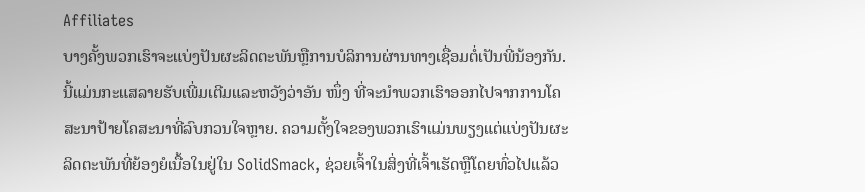Affiliates
ບາງຄັ້ງພວກເຮົາຈະແບ່ງປັນຜະລິດຕະພັນຫຼືການບໍລິການຜ່ານທາງເຊື່ອມຕໍ່ເປັນພີ່ນ້ອງກັນ. ນີ້ແມ່ນກະແສລາຍຮັບເພີ່ມເຕີມແລະຫວັງວ່າອັນ ໜຶ່ງ ທີ່ຈະນໍາພວກເຮົາອອກໄປຈາກການໂຄສະນາປ້າຍໂຄສະນາທີ່ລົບກວນໃຈຫຼາຍ. ຄວາມຕັ້ງໃຈຂອງພວກເຮົາແມ່ນພຽງແຕ່ແບ່ງປັນຜະລິດຕະພັນທີ່ຍ້ອງຍໍເນື້ອໃນຢູ່ໃນ SolidSmack, ຊ່ວຍເຈົ້າໃນສິ່ງທີ່ເຈົ້າເຮັດຫຼືໂດຍທົ່ວໄປແລ້ວ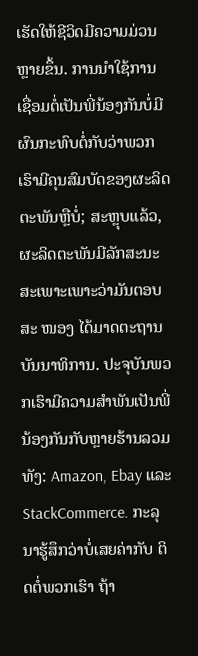ເຮັດໃຫ້ຊີວິດມີຄວາມມ່ວນຫຼາຍຂຶ້ນ. ການນໍາໃຊ້ການເຊື່ອມຕໍ່ເປັນພີ່ນ້ອງກັນບໍ່ມີຜົນກະທົບຕໍ່ກັບວ່າພວກເຮົາມີຄຸນສົມບັດຂອງຜະລິດຕະພັນຫຼືບໍ່; ສະຫຼຸບແລ້ວ, ຜະລິດຕະພັນມີລັກສະນະສະເພາະເພາະວ່າມັນຕອບສະ ໜອງ ໄດ້ມາດຕະຖານບັນນາທິການ. ປະຈຸບັນພວກເຮົາມີຄວາມສໍາພັນເປັນພີ່ນ້ອງກັນກັບຫຼາຍຮ້ານລວມທັງ: Amazon, Ebay ແລະ StackCommerce. ກະລຸນາຮູ້ສຶກວ່າບໍ່ເສຍຄ່າກັບ ຕິດຕໍ່ພວກເຮົາ ຖ້າ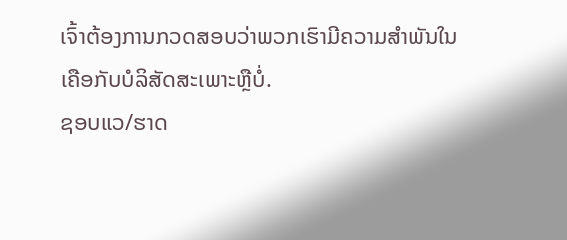ເຈົ້າຕ້ອງການກວດສອບວ່າພວກເຮົາມີຄວາມສໍາພັນໃນເຄືອກັບບໍລິສັດສະເພາະຫຼືບໍ່.
ຊອບແວ/ຮາດ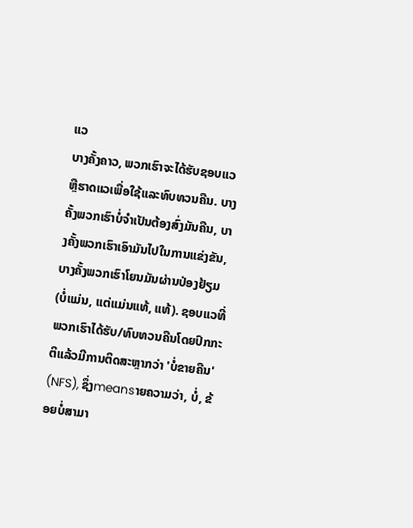ແວ
ບາງຄັ້ງຄາວ, ພວກເຮົາຈະໄດ້ຮັບຊອບແວຫຼືຮາດແວເພື່ອໃຊ້ແລະທົບທວນຄືນ. ບາງຄັ້ງພວກເຮົາບໍ່ຈໍາເປັນຕ້ອງສົ່ງມັນຄືນ, ບາງຄັ້ງພວກເຮົາເອົາມັນໄປໃນການແຂ່ງຂັນ, ບາງຄັ້ງພວກເຮົາໂຍນມັນຜ່ານປ່ອງຢ້ຽມ (ບໍ່ແມ່ນ, ແຕ່ແມ່ນແທ້, ແທ້). ຊອບແວທີ່ພວກເຮົາໄດ້ຮັບ/ທົບທວນຄືນໂດຍປົກກະຕິແລ້ວມີການຕິດສະຫຼາກວ່າ 'ບໍ່ຂາຍຄືນ' (NFS), ຊຶ່ງmeansາຍຄວາມວ່າ, ບໍ່, ຂ້ອຍບໍ່ສາມາ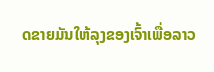ດຂາຍມັນໃຫ້ລຸງຂອງເຈົ້າເພື່ອລາວ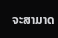ຈະສາມາດ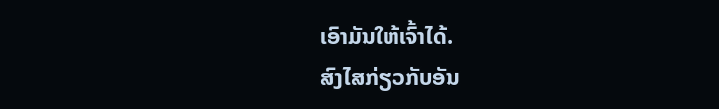ເອົາມັນໃຫ້ເຈົ້າໄດ້.
ສົງໄສກ່ຽວກັບອັນ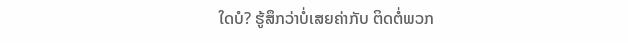ໃດບໍ? ຮູ້ສຶກວ່າບໍ່ເສຍຄ່າກັບ ຕິດຕໍ່ພວກ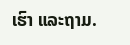ເຮົາ ແລະຖາມ.